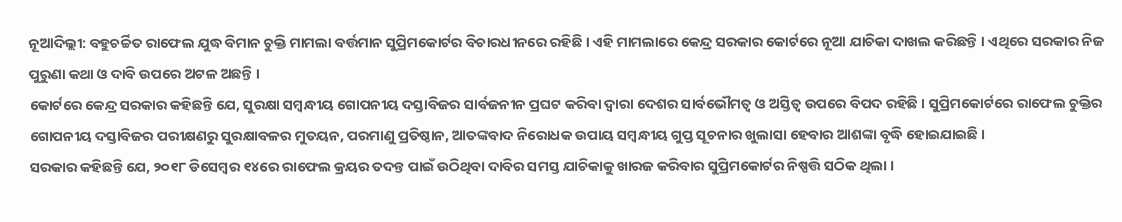ନୂଆଦିଲ୍ଲୀ: ବହୁଚର୍ଚ୍ଚିତ ରାଫେଲ ଯୁଦ୍ଧ ବିମାନ ଚୁକ୍ତି ମାମଲା ବର୍ତ୍ତମାନ ସୁପ୍ରିମକୋର୍ଟର ବିଚାରଧୀନରେ ରହିଛି । ଏହି ମାମଲାରେ କେନ୍ଦ୍ର ସରକାର କୋର୍ଟରେ ନୂଆ ଯାଚିକା ଦାଖଲ କରିଛନ୍ତି । ଏଥିରେ ସରକାର ନିଜ ପୁରୁଣା କଥା ଓ ଦାବି ଉପରେ ଅଟଳ ଅଛନ୍ତି ।
କୋର୍ଟରେ କେନ୍ଦ୍ର ସରକାର କହିଛନ୍ତି ଯେ, ସୁରକ୍ଷା ସମ୍ବନ୍ଧୀୟ ଗୋପନୀୟ ଦସ୍ତାବିଜର ସାର୍ବଜନୀନ ପ୍ରଘଟ କରିବା ଦ୍ବାରା ଦେଶର ସାର୍ବଭୌମତ୍ବ ଓ ଅସ୍ତିତ୍ବ ଉପରେ ବିପଦ ରହିଛି । ସୁପ୍ରିମକୋର୍ଟରେ ରାଫେଲ ଚୁକ୍ତିର ଗୋପନୀୟ ଦସ୍ତାବିଜର ପରୀକ୍ଷଣରୁ ସୁରକ୍ଷାବଳର ମୁତୟନ, ପରମାଣୁ ପ୍ରତିଷ୍ଠାନ, ଆତଙ୍କବାଦ ନିରୋଧକ ଉପାୟ ସମ୍ବନ୍ଧୀୟ ଗୁପ୍ତ ସୂଚନାର ଖୁଲାସା ହେବାର ଆଶଙ୍କା ବୃଦ୍ଧି ହୋଇଯାଇଛି ।
ସରକାର କହିଛନ୍ତି ଯେ, ୨୦୧୮ ଡିସେମ୍ବର ୧୪ରେ ରାଫେଲ କ୍ରୟର ତଦନ୍ତ ପାଇଁ ଉଠିଥିବା ଦାବିର ସମସ୍ତ ଯାଚିକାକୁ ଖାରଜ କରିବାର ସୁପ୍ରିମକୋର୍ଟର ନିଷ୍ପତ୍ତି ସଠିକ ଥିଲା ।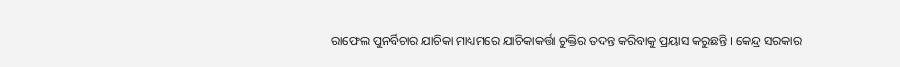ରାଫେଲ ପୁନର୍ବିଚାର ଯାଚିକା ମାଧ୍ୟମରେ ଯାଚିକାକର୍ତ୍ତା ଚୁକ୍ତିର ତଦନ୍ତ କରିବାକୁ ପ୍ରୟାସ କରୁଛନ୍ତି । କେନ୍ଦ୍ର ସରକାର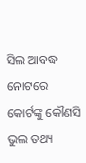ସିଲ ଆବଦ୍ଧ ନୋଟରେ କୋର୍ଟଙ୍କୁ କୌଣସି ଭୁଲ ତଥ୍ୟ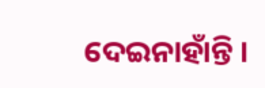ଦେଇନାହାଁନ୍ତି ।